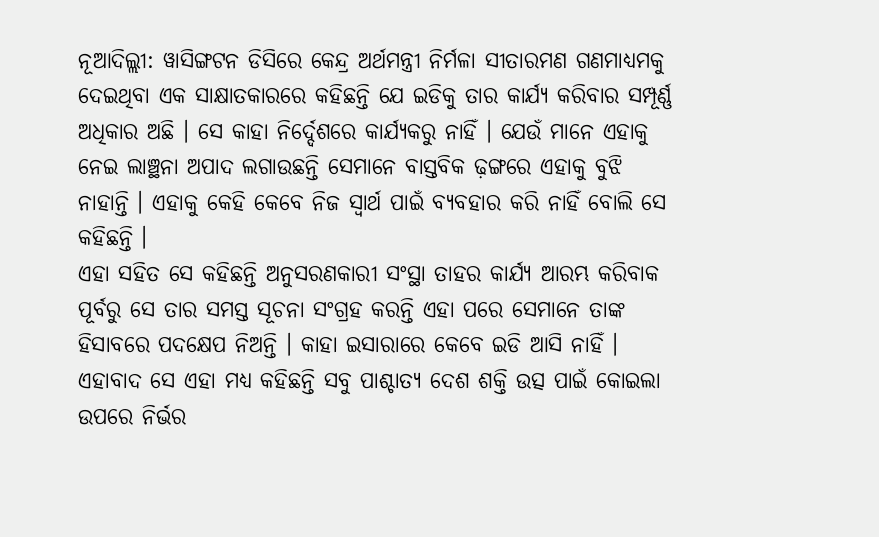ନୂଆଦିଲ୍ଲୀ: ୱାସିଙ୍ଗଟନ ଡିସିରେ କେନ୍ଦ୍ର ଅର୍ଥମନ୍ତ୍ରୀ ନିର୍ମଳା ସୀତାରମଣ ଗଣମାଧ୍ୟମକୁ ଦେଇଥିବା ଏକ ସାକ୍ଷାତକାରରେ କହିଛନ୍ତି ଯେ ଇଡିକୁ ତାର କାର୍ଯ୍ୟ କରିବାର ସମ୍ପୂର୍ଣ୍ଣ ଅଧିକାର ଅଛି । ସେ କାହା ନିର୍ଦ୍ଦେଶରେ କାର୍ଯ୍ୟକରୁ ନାହିଁ । ଯେଉଁ ମାନେ ଏହାକୁ ନେଇ ଲାଞ୍ଛନା ଅପାଦ ଲଗାଉଛନ୍ତି ସେମାନେ ବାସ୍ତବିକ ଢ଼ଙ୍ଗରେ ଏହାକୁ ବୁଝି ନାହାନ୍ତି । ଏହାକୁ କେହି କେବେ ନିଜ ସ୍ୱାର୍ଥ ପାଇଁ ବ୍ୟବହାର କରି ନାହିଁ ବୋଲି ସେ କହିଛନ୍ତି ।
ଏହା ସହିତ ସେ କହିଛନ୍ତି ଅନୁସରଣକାରୀ ସଂସ୍ଥା ତାହର କାର୍ଯ୍ୟ ଆରମ୍ଭ କରିବାକ ପୂର୍ବରୁ ସେ ତାର ସମସ୍ତ ସୂଚନା ସଂଗ୍ରହ କରନ୍ତି ଏହା ପରେ ସେମାନେ ତାଙ୍କ ହିସାବରେ ପଦକ୍ଷେପ ନିଅନ୍ତି । କାହା ଇସାରାରେ କେବେ ଇଡି ଆସି ନାହିଁ ।
ଏହାବାଦ ସେ ଏହା ମଧ୍ୟ କହିଛନ୍ତି ସବୁ ପାଶ୍ଚାତ୍ୟ ଦେଶ ଶକ୍ତି ଉତ୍ସ ପାଇଁ କୋଇଲା ଉପରେ ନିର୍ଭର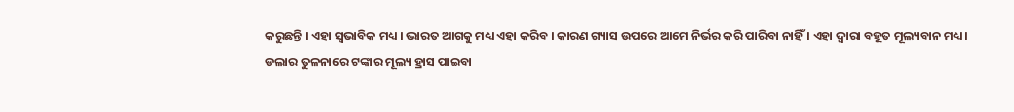କରୁଛନ୍ତି । ଏହା ସ୍ୱଭାବିକ ମଧ୍ୟ । ଭାରତ ଆଗକୁ ମଧ୍ୟ ଏହା କରିବ । କାରଣ ଗ୍ୟାସ ଉପରେ ଆମେ ନିର୍ଭର କରି ପାରିବା ନାହିଁ । ଏହା ଦ୍ୱାରା ବହୂତ ମୂଲ୍ୟବାନ ମଧ୍ୟ।
ଡଲାର ତୁଳନାରେ ଟଙ୍କାର ମୂଲ୍ୟ ହ୍ରାସ ପାଇବା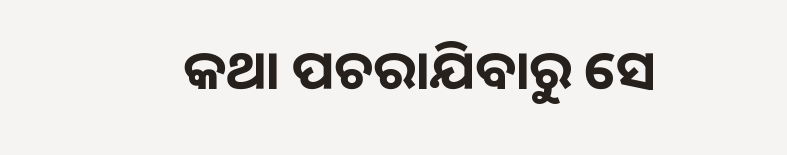କଥା ପଚରାଯିବାରୁ ସେ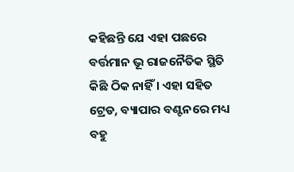କହିଛନ୍ତି ଯେ ଏହା ପଛରେ ବର୍ତ୍ତମାନ ଭୂ ରାଜନୈତିକ ସ୍ଥିତି କିଛି ଠିକ ନାହିଁ । ଏହା ସହିତ ଟ୍ରେଡ, ବ୍ୟାପାର ବଣ୍ଟନରେ ମଧ୍ୟ ବହୁ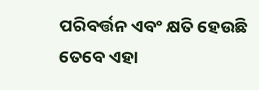ପରିବର୍ତ୍ତନ ଏବଂ କ୍ଷତି ହେଉଛି ତେବେ ଏହା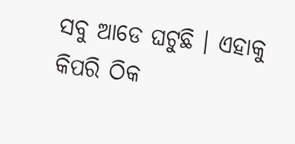ସବୁ ଆଡେ ଘଟୁଛି । ଏହାକୁ କିପରି ଠିକ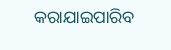କରାଯାଇପାରିବ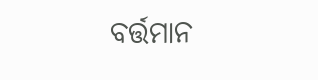ବର୍ତ୍ତମାନ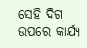ସେହି ଦିଗ ଉପରେ କାର୍ଯ୍ୟ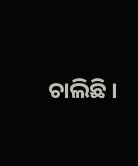ଚାଲିଛି ।